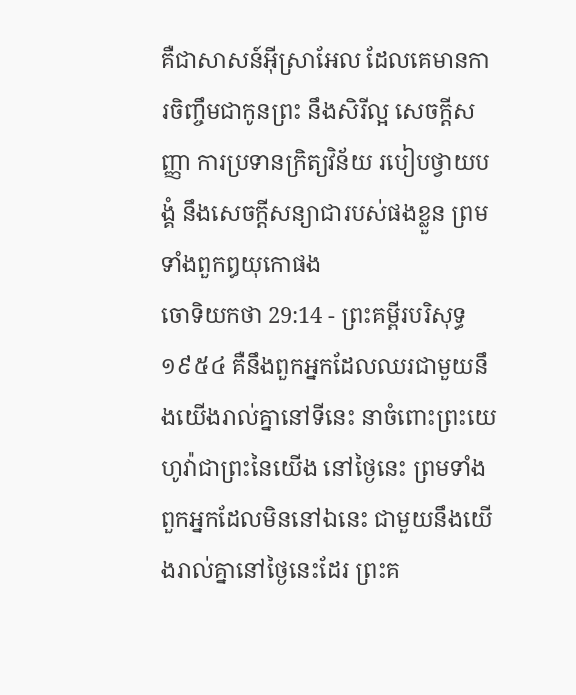គឺជាសាសន៍អ៊ីស្រាអែល ដែលគេមានការចិញ្ចឹមជាកូនព្រះ នឹងសិរីល្អ សេចក្ដីសញ្ញា ការប្រទានក្រិត្យវិន័យ របៀបថ្វាយបង្គំ នឹងសេចក្ដីសន្យាជារបស់ផងខ្លួន ព្រមទាំងពួកឰយុកោផង
ចោទិយកថា 29:14 - ព្រះគម្ពីរបរិសុទ្ធ ១៩៥៤ គឺនឹងពួកអ្នកដែលឈរជាមួយនឹងយើងរាល់គ្នានៅទីនេះ នាចំពោះព្រះយេហូវ៉ាជាព្រះនៃយើង នៅថ្ងៃនេះ ព្រមទាំងពួកអ្នកដែលមិននៅឯនេះ ជាមួយនឹងយើងរាល់គ្នានៅថ្ងៃនេះដែរ ព្រះគ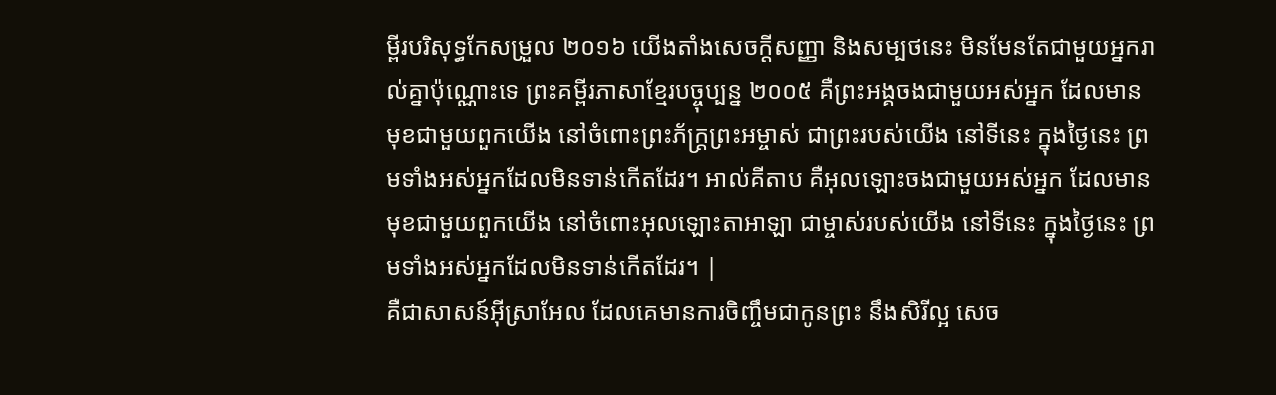ម្ពីរបរិសុទ្ធកែសម្រួល ២០១៦ យើងតាំងសេចក្ដីសញ្ញា និងសម្បថនេះ មិនមែនតែជាមួយអ្នករាល់គ្នាប៉ុណ្ណោះទេ ព្រះគម្ពីរភាសាខ្មែរបច្ចុប្បន្ន ២០០៥ គឺព្រះអង្គចងជាមួយអស់អ្នក ដែលមានមុខជាមួយពួកយើង នៅចំពោះព្រះភ័ក្ត្រព្រះអម្ចាស់ ជាព្រះរបស់យើង នៅទីនេះ ក្នុងថ្ងៃនេះ ព្រមទាំងអស់អ្នកដែលមិនទាន់កើតដែរ។ អាល់គីតាប គឺអុលឡោះចងជាមួយអស់អ្នក ដែលមានមុខជាមួយពួកយើង នៅចំពោះអុលឡោះតាអាឡា ជាម្ចាស់របស់យើង នៅទីនេះ ក្នុងថ្ងៃនេះ ព្រមទាំងអស់អ្នកដែលមិនទាន់កើតដែរ។ |
គឺជាសាសន៍អ៊ីស្រាអែល ដែលគេមានការចិញ្ចឹមជាកូនព្រះ នឹងសិរីល្អ សេច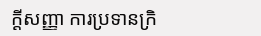ក្ដីសញ្ញា ការប្រទានក្រិ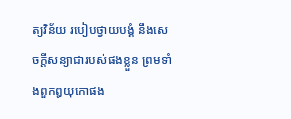ត្យវិន័យ របៀបថ្វាយបង្គំ នឹងសេចក្ដីសន្យាជារបស់ផងខ្លួន ព្រមទាំងពួកឰយុកោផង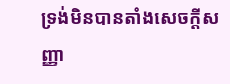ទ្រង់មិនបានតាំងសេចក្ដីសញ្ញា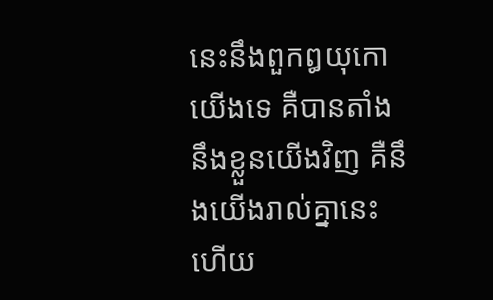នេះនឹងពួកឰយុកោយើងទេ គឺបានតាំងនឹងខ្លួនយើងវិញ គឺនឹងយើងរាល់គ្នានេះហើយ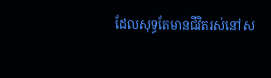ដែលសុទ្ធតែមានជីវិតរស់នៅស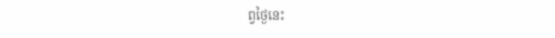ព្វថ្ងៃនេះ